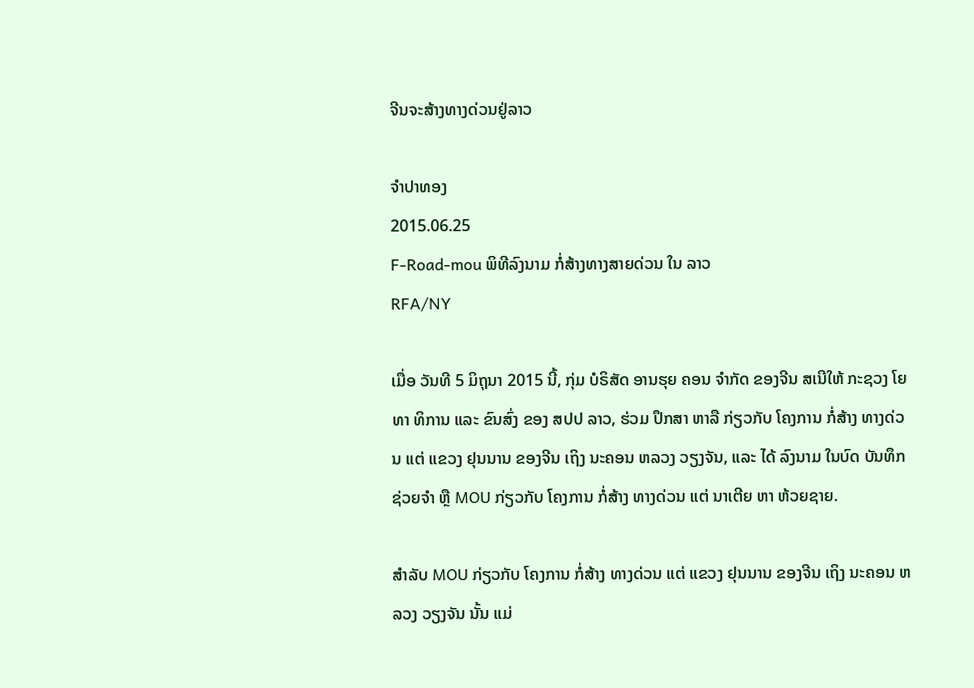ຈີນຈະສ້າງທາງດ່ວນຢູ່ລາວ

ຈໍາປາທອງ
2015.06.25
F-Road-mou ພິທີລົງນາມ ກໍ່ສ້າງທາງສາຍດ່ວນ ໃນ ລາວ
RFA/NY

ເມື່ອ ວັນທີ 5 ມິຖຸນາ 2015 ນີ້, ກຸ່ມ ບໍຣິສັດ ອານຮຸຍ ຄອນ ຈຳກັດ ຂອງຈີນ ສເນີໃຫ້ ກະຊວງ ໂຍທາ ທິການ ແລະ ຂົນສົ່ງ ຂອງ ສປປ ລາວ, ຮ່ວມ ປຶກສາ ຫາລື ກ່ຽວກັບ ໂຄງການ ກໍ່ສ້າງ ທາງດ່ວນ ແຕ່ ແຂວງ ຢຸນນານ ຂອງຈີນ ເຖິງ ນະຄອນ ຫລວງ ວຽງຈັນ, ແລະ ໄດ້ ລົງນາມ ໃນບົດ ບັນທຶກ ຊ່ວຍຈຳ ຫຼື MOU ກ່ຽວກັບ ໂຄງການ ກໍ່ສ້າງ ທາງດ່ວນ ແຕ່ ນາເຕີຍ ຫາ ຫ້ວຍຊາຍ.

ສຳລັບ MOU ກ່ຽວກັບ ໂຄງການ ກໍ່ສ້າງ ທາງດ່ວນ ແຕ່ ແຂວງ ຢຸນນານ ຂອງຈີນ ເຖິງ ນະຄອນ ຫລວງ ວຽງຈັນ ນັ້ນ ແມ່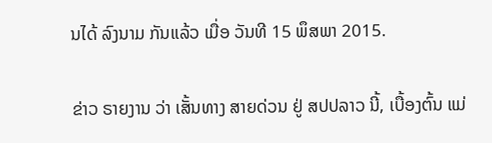ນໄດ້ ລົງນາມ ກັນແລ້ວ ເມື່ອ ວັນທີ 15 ພຶສພາ 2015.

ຂ່າວ ຣາຍງານ ວ່າ ເສັ້ນທາງ ສາຍດ່ວນ ຢູ່ ສປປລາວ ນີ້, ເບື້ອງຕົ້ນ ແມ່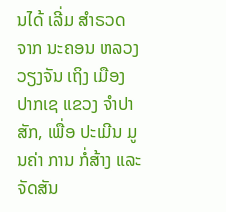ນໄດ້ ເລີ່ມ ສຳຣວດ ຈາກ ນະຄອນ ຫລວງ ວຽງຈັນ ເຖິງ ເມືອງ ປາກເຊ ແຂວງ ຈຳປາສັກ, ເພື່ອ ປະເມີນ ມູນຄ່າ ການ ກໍ່ສ້າງ ແລະ ຈັດສັນ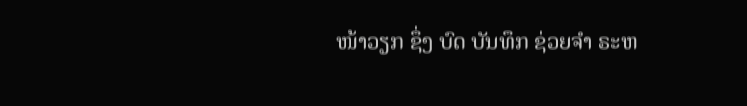ໜ້າວຽກ ຊຶ່ງ ບົດ ບັນທຶກ ຊ່ວຍຈຳ ຣະຫ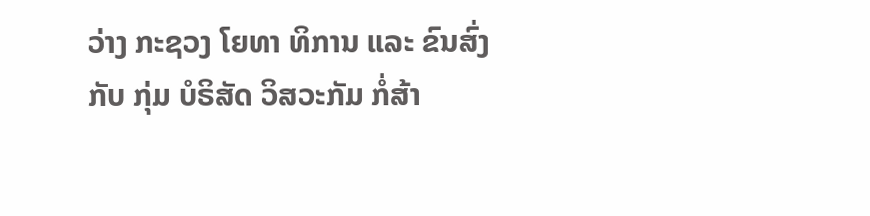ວ່າງ ກະຊວງ ໂຍທາ ທິການ ແລະ ຂົນສົ່ງ ກັບ ກຸ່ມ ບໍຣິສັດ ວິສວະກັມ ກໍ່ສ້າ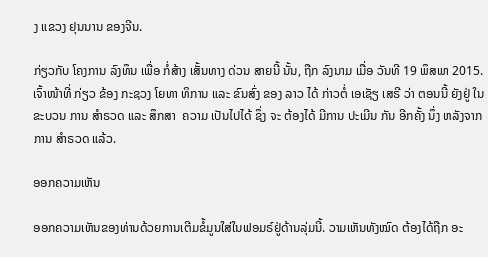ງ ແຂວງ ຢຸນນານ ຂອງຈີນ.

ກ່ຽວກັບ ໂຄງການ ລົງທຶນ ເພື່ອ ກໍ່ສ້າງ ເສັ້ນທາງ ດ່ວນ ສາຍນີ້ ນັ້ນ, ຖືກ ລົງນາມ ເມື່ອ ວັນທີ 19 ພຶສພາ 2015. ເຈົ້າໜ້າທີ່ ກ່ຽວ ຂ້ອງ ກະຊວງ ໂຍທາ ທິການ ແລະ ຂົນສົ່ງ ຂອງ ລາວ ໄດ້ ກ່າວຕໍ່ ເອເຊັຽ ເສຣີ ວ່າ ຕອນນີ້ ຍັງຢູ່ ໃນ ຂະບວນ ການ ສຳຣວດ ແລະ ສຶກສາ  ຄວາມ ເປັນໄປໄດ້ ຊຶ່ງ ຈະ ຕ້ອງໄດ້ ມີການ ປະເມີນ ກັນ ອີກຄັ້ງ ນຶ່ງ ຫລັງຈາກ ການ ສຳຣວດ ແລ້ວ.

ອອກຄວາມເຫັນ

ອອກຄວາມເຫັນຂອງທ່ານດ້ວຍການເຕີມຂໍ້ມູນໃສ່ໃນຟອມຣ໌ຢູ່ດ້ານລຸ່ມນີ້. ວາມເຫັນທັງໝົດ ຕ້ອງໄດ້ຖືກ ອະ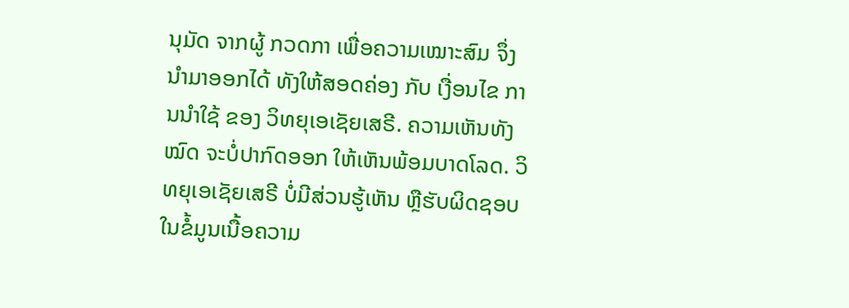ນຸມັດ ຈາກຜູ້ ກວດກາ ເພື່ອຄວາມເໝາະສົມ ຈຶ່ງນໍາມາອອກໄດ້ ທັງໃຫ້ສອດຄ່ອງ ກັບ ເງື່ອນໄຂ ການນຳໃຊ້ ຂອງ ວິທຍຸເອເຊັຍເສຣີ. ຄວາມເຫັນທັງໝົດ ຈະບໍ່ປາກົດອອກ ໃຫ້ເຫັນພ້ອມບາດໂລດ. ວິທຍຸເອເຊັຍເສຣີ ບໍ່ມີສ່ວນຮູ້ເຫັນ ຫຼືຮັບຜິດຊອບ ໃນຂໍ້ມູນເນື້ອຄວາມ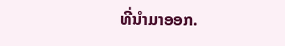ທີ່ນໍາມາອອກ.